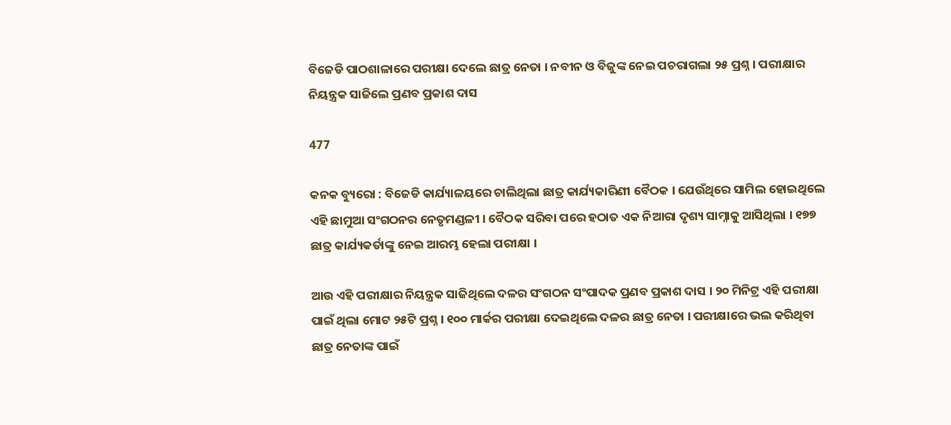ବିଜେଡି ପାଠଶାଳାରେ ପରୀକ୍ଷା ଦେଲେ ଛାତ୍ର ନେତା । ନବୀନ ଓ ବିଜୁଙ୍କ ନେଇ ପଚରାଗଲା ୨୫ ପ୍ରଶ୍ନ । ପରୀକ୍ଷାର ନିୟନ୍ତ୍ରକ ସାଜିଲେ ପ୍ରଣବ ପ୍ରକାଶ ଦାସ

477

କନକ ବ୍ୟୁରୋ : ବିଜେଡି କାର୍ଯ୍ୟାଳୟରେ ଚାଲିଥିଲା ଛାତ୍ର କାର୍ଯ୍ୟକାରିଣୀ ବୈଠକ । ଯେଉଁଥିରେ ସାମିଲ ହୋଇଥିଲେ ଏହି ଛାମୁଆ ସଂଗଠନର ନେତୃମଣ୍ଡଳୀ । ବୈଠକ ସରିବା ପରେ ହଠାତ ଏକ ନିଆରା ଦୃଶ୍ୟ ସାମ୍ନାକୁ ଆସିଥିଲା । ୧୭୭ ଛାତ୍ର କାର୍ଯ୍ୟକର୍ତାଙ୍କୁ ନେଇ ଆରମ୍ଭ ହେଲା ପରୀକ୍ଷା ।

ଆଉ ଏହି ପରୀକ୍ଷାର ନିୟନ୍ତ୍ରକ ସାଜିଥିଲେ ଦଳର ସଂଗଠନ ସଂପାଦକ ପ୍ରଣବ ପ୍ରକାଶ ଦାସ । ୨୦ ମିନିଟ୍ର ଏହି ପରୀକ୍ଷା ପାଇଁ ଥିଲା ମୋଟ ୨୫ଟି ପ୍ରଶ୍ନ । ୧୦୦ ମାର୍କର ପରୀକ୍ଷା ଦେଇଥିଲେ ଦଳର ଛାତ୍ର ନେତା । ପରୀକ୍ଷାରେ ଭଲ କରିଥିବା ଛାତ୍ର ନେତାଙ୍କ ପାଇଁ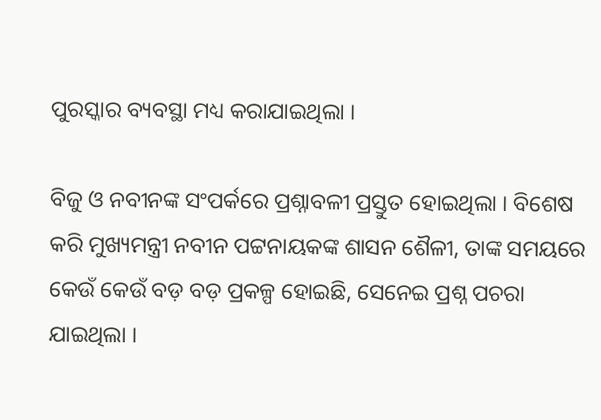ପୁରସ୍କାର ବ୍ୟବସ୍ଥା ମଧ୍ୟ କରାଯାଇଥିଲା ।

ବିଜୁ ଓ ନବୀନଙ୍କ ସଂପର୍କରେ ପ୍ରଶ୍ନାବଳୀ ପ୍ରସ୍ତୁତ ହୋଇଥିଲା । ବିଶେଷ କରି ମୁଖ୍ୟମନ୍ତ୍ରୀ ନବୀନ ପଟ୍ଟନାୟକଙ୍କ ଶାସନ ଶୈଳୀ, ତାଙ୍କ ସମୟରେ କେଉଁ କେଉଁ ବଡ଼ ବଡ଼ ପ୍ରକଳ୍ପ ହୋଇଛି, ସେନେଇ ପ୍ରଶ୍ନ ପଚରା ଯାଇଥିଲା ।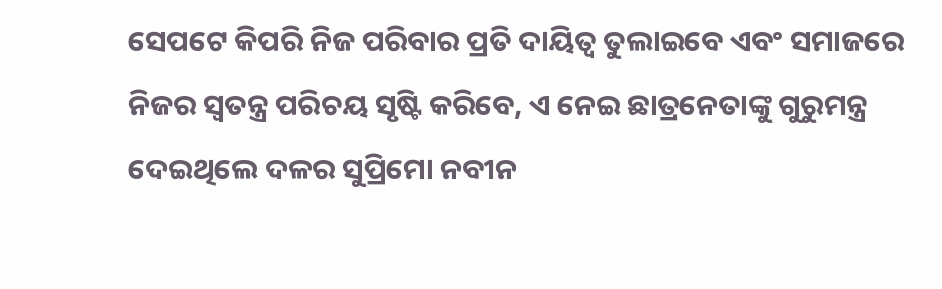ସେପଟେ କିପରି ନିଜ ପରିବାର ପ୍ରତି ଦାୟିତ୍ୱ ତୁଲାଇବେ ଏବଂ ସମାଜରେ ନିଜର ସ୍ୱତନ୍ତ୍ର ପରିଚୟ ସୃଷ୍ଟି କରିବେ, ଏ ନେଇ ଛାତ୍ରନେତାଙ୍କୁ ଗୁରୁମନ୍ତ୍ର ଦେଇଥିଲେ ଦଳର ସୁପ୍ରିମୋ ନବୀନ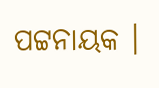ପଟ୍ଟନାୟକ ।